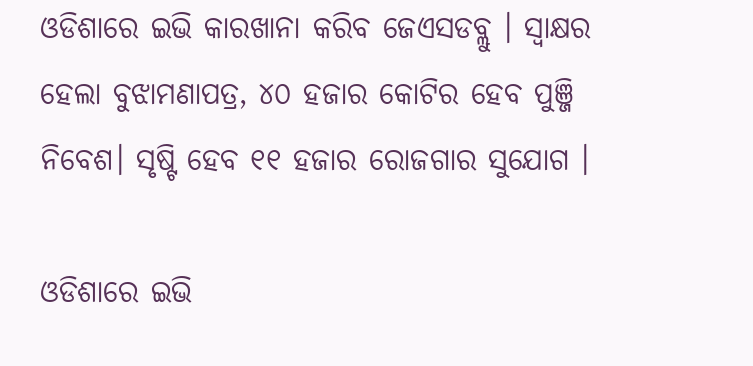ଓଡିଶାରେ ଇଭି କାରଖାନା କରିବ ଜେଏସଡବ୍ଲୁ । ସ୍ୱାକ୍ଷର ହେଲା ବୁଝାମଣାପତ୍ର, ୪୦ ହଜାର କୋଟିର ହେବ ପୁଞ୍ଜି ନିବେଶ। ସୃଷ୍ଟି ହେବ ୧୧ ହଜାର ରୋଜଗାର ସୁଯୋଗ ।

ଓଡିଶାରେ ଇଭି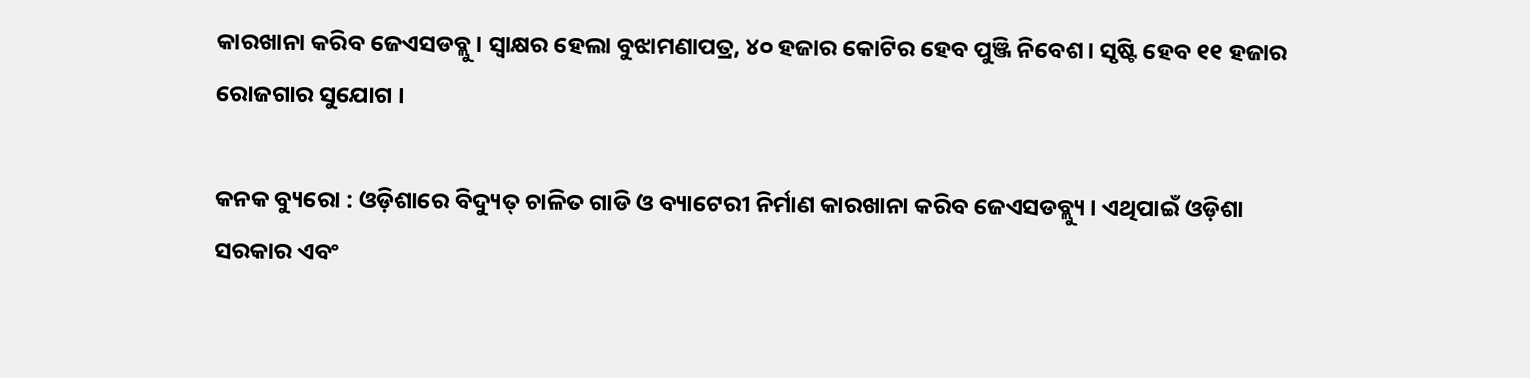କାରଖାନା କରିବ ଜେଏସଡବ୍ଲୁ । ସ୍ୱାକ୍ଷର ହେଲା ବୁଝାମଣାପତ୍ର, ୪୦ ହଜାର କୋଟିର ହେବ ପୁଞ୍ଜି ନିବେଶ। ସୃଷ୍ଟି ହେବ ୧୧ ହଜାର ରୋଜଗାର ସୁଯୋଗ ।

କନକ ବ୍ୟୁରୋ : ଓଡ଼ିଶାରେ ବିଦ୍ୟୁତ୍ ଚାଳିତ ଗାଡି ଓ ବ୍ୟାଟେରୀ ନିର୍ମାଣ କାରଖାନା କରିବ ଜେଏସଡବ୍ଲ୍ୟୁ । ଏଥିପାଇଁ ଓଡ଼ିଶା ସରକାର ଏବଂ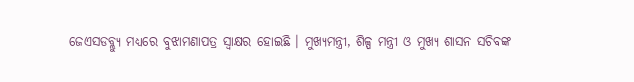ଜେଏସଡବ୍ଲ୍ୟୁ ମଧ୍ୟରେ ବୁଝାମଣାପତ୍ର ସ୍ୱାକ୍ଷର ହୋଇଛି । ମୁଖ୍ୟମନ୍ତ୍ରୀ, ଶିଳ୍ପ ମନ୍ତ୍ରୀ ଓ ମୁଖ୍ୟ ଶାସନ ସଚିବଙ୍କ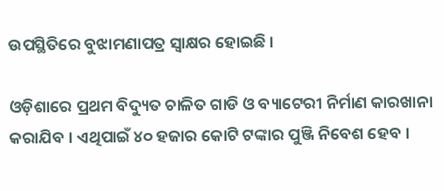ଉପସ୍ଥିତିରେ ବୁଝାମଣାପତ୍ର ସ୍ୱାକ୍ଷର ହୋଇଛି ।

ଓଡ଼ିଶାରେ ପ୍ରଥମ ବିଦ୍ୟୁତ ଚାଳିତ ଗାଡି ଓ ବ୍ୟାଟେରୀ ନିର୍ମାଣ କାରଖାନା କରାଯିବ । ଏଥିପାଇଁ ୪୦ ହଜାର କୋଟି ଟଙ୍କାର ପୁଞ୍ଜି ନିବେଶ ହେବ ।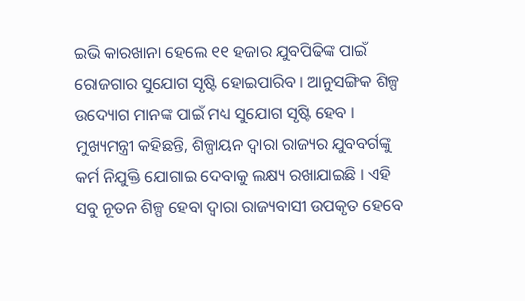ଇଭି କାରଖାନା ହେଲେ ୧୧ ହଜାର ଯୁବପିଢିଙ୍କ ପାଇଁ ରୋଜଗାର ସୁଯୋଗ ସୃଷ୍ଟି ହୋଇପାରିବ । ଆନୁସଙ୍ଗିକ ଶିଳ୍ପ ଉଦ୍ୟୋଗ ମାନଙ୍କ ପାଇଁ ମଧ୍ୟ ସୁଯୋଗ ସୃଷ୍ଟି ହେବ । ମୁଖ୍ୟମନ୍ତ୍ରୀ କହିଛନ୍ତି, ଶିଳ୍ପାୟନ ଦ୍ୱାରା ରାଜ୍ୟର ଯୁବବର୍ଗଙ୍କୁ କର୍ମ ନିଯୁକ୍ତି ଯୋଗାଇ ଦେବାକୁ ଲକ୍ଷ୍ୟ ରଖାଯାଇଛି । ଏହି ସବୁ ନୂତନ ଶିଳ୍ପ ହେବା ଦ୍ୱାରା ରାଜ୍ୟବାସୀ ଉପକୃତ ହେବେ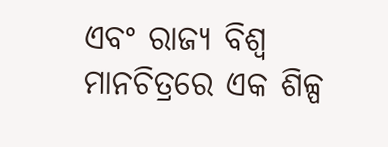ଏବଂ ରାଜ୍ୟ ବିଶ୍ୱ ମାନଚିତ୍ରରେ ଏକ ଶିଳ୍ପ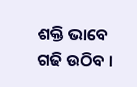ଶକ୍ତି ଭାବେ ଗଢି ଉଠିବ ।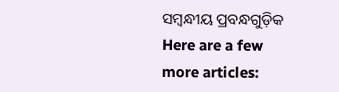ସମ୍ବନ୍ଧୀୟ ପ୍ରବନ୍ଧଗୁଡ଼ିକ
Here are a few more articles: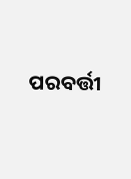ପରବର୍ତ୍ତୀ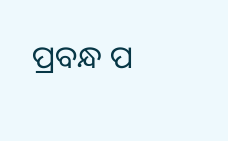ପ୍ରବନ୍ଧ ପ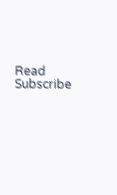Read
Subscribe